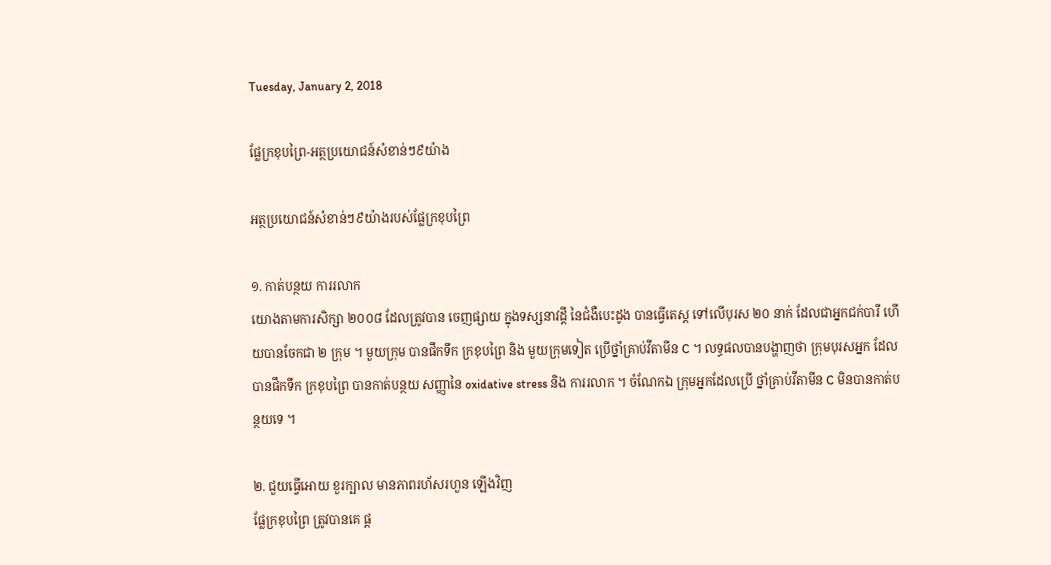Tuesday, January 2, 2018

ផ្លែក្រខុបព្រៃ-អត្ថប្រយោជន៍សំខាន់ៗ៩យ៉ាង

អត្ថប្រយោជន៍សំខាន់ៗ៩យ៉ាងរបស់ផ្លែក្រខុបព្រៃ

១. កាត់បន្ថយ ការរលាក
យោងតាមការសិក្សា ២០០៨ ដែលត្រូវបាន ចេញផ្សាយ ក្នុងទស្សនាវដ្តី នៃជំងឺបេះដូង បានធ្វើតេស្ត ទៅលើបុរស ២០ នាក់ ដែលជាអ្នកជក់បារី ហើយបានចែកជា ២ ក្រុម ។ មួយក្រុម បានផឹកទឹក ក្រខុបព្រៃ និង មួយក្រុមទៀត ប្រើថ្នាំគ្រាប់វីតាមីន C ។ លទ្ធផលបានបង្ហាញថា ក្រុមបុរសអ្នក ដែលបានផឹកទឹក ក្រខុបព្រៃ បានកាត់បន្ថយ សញ្ញានៃ oxidative stress និង ការរលាក ។ ចំណែកឯ ក្រុមអ្នកដែលប្រើ ថ្នាំគ្រាប់វីតាមីន C មិនបានកាត់បន្ថយទេ ។

២. ជួយធ្វើអោយ ខួរក្បាល មានភាពរហ័សរហួន ឡើងវិញ
ផ្លែក្រខុបព្រៃ ត្រូវបានគេ ផ្ត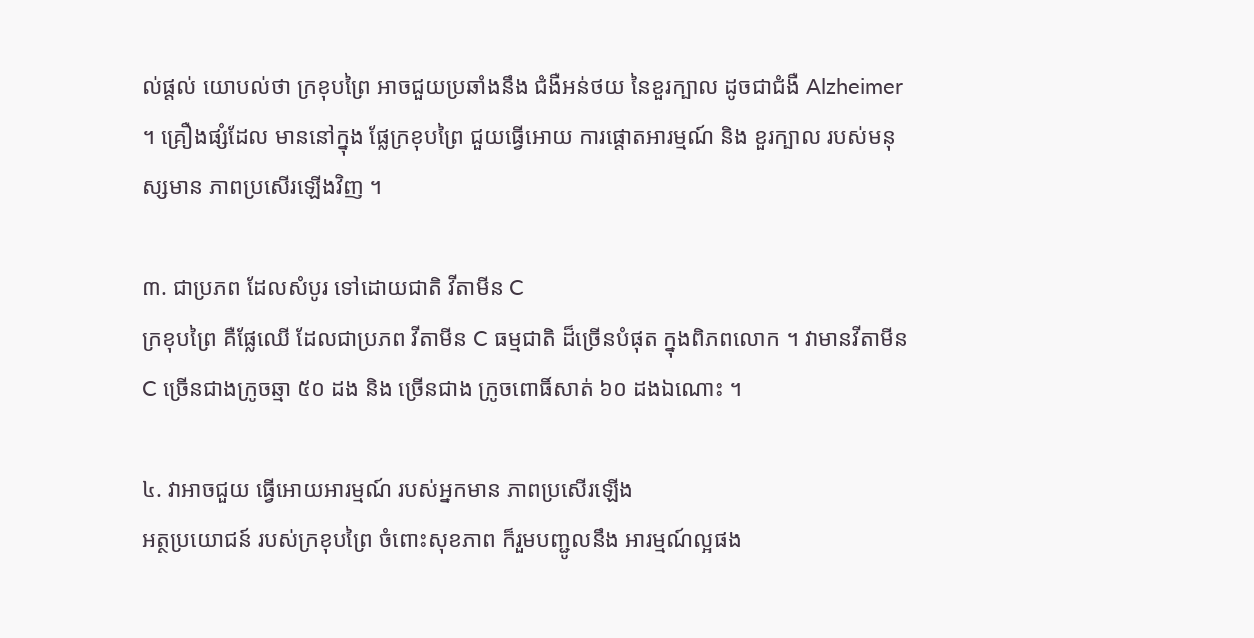ល់ផ្តល់ យោបល់ថា ក្រខុបព្រៃ អាចជួយប្រឆាំងនឹង ជំងឺអន់ថយ នៃខួរក្បាល ដូចជាជំងឺ Alzheimer ។ គ្រឿងផ្សំដែល មាននៅក្នុង ផ្លែក្រខុបព្រៃ ជួយធ្វើអោយ ការផ្តោតអារម្មណ៍ និង ខួរក្បាល របស់មនុស្សមាន ភាពប្រសើរឡើងវិញ ។

៣. ជាប្រភព ដែលសំបូរ ទៅដោយជាតិ វីតាមីន C
ក្រខុបព្រៃ គឺផ្លែឈើ ដែលជាប្រភព វីតាមីន C ធម្មជាតិ ដ៏ច្រើនបំផុត ក្នុងពិភពលោក ។ វាមានវីតាមីន C ច្រើនជាងក្រូចឆ្មា ៥០ ដង និង ច្រើនជាង ក្រូចពោធិ៍សាត់ ៦០ ដងឯណោះ ។

៤. វាអាចជួយ ធ្វើអោយអារម្មណ៍ របស់អ្នកមាន ភាពប្រសើរឡើង
អត្ថប្រយោជន៍ របស់ក្រខុបព្រៃ ចំពោះសុខភាព ក៏រួមបញ្ជូលនឹង អារម្មណ៍ល្អផង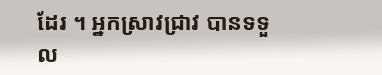ដែរ ។ អ្នកស្រាវជ្រាវ បានទទួល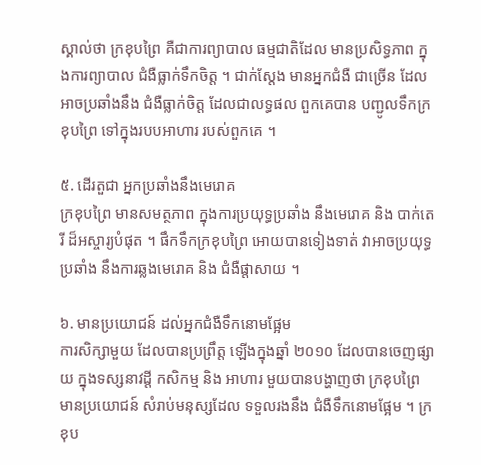ស្គាល់ថា ក្រខុបព្រៃ គឺជាការព្យាបាល ធម្មជាតិដែល មានប្រសិទ្ធភាព ក្នុងការព្យាបាល ជំងឺធ្លាក់ទឹកចិត្ត ។ ជាក់ស្តែង មានអ្នកជំងឺ ជាច្រើន ដែលអាចប្រឆាំងនឹង ជំងឺធ្លាក់ចិត្ត ដែលជាលទ្ធផល ពួកគេបាន បញ្ជូលទឹកក្រខុបព្រៃ ទៅក្នុងរបបអាហារ របស់ពួកគេ ។

៥. ដើរតួជា អ្នកប្រឆាំងនឹងមេរោគ
ក្រខុបព្រៃ មានសមត្ថភាព ក្នុងការប្រយុទ្ធប្រឆាំង នឹងមេរោគ និង បាក់តេរី ដ៏អស្ចារ្យបំផុត ។ ផឹកទឹកក្រខុបព្រៃ អោយបានទៀងទាត់ វាអាចប្រយុទ្ធប្រឆាំង នឹងការឆ្លងមេរោគ និង ជំងឺផ្តាសាយ ។

៦. មានប្រយោជន៍ ដល់អ្នកជំងឺទឹកនោមផ្អែម
ការសិក្សាមួយ ដែលបានប្រព្រឹត្ត ឡើងក្នុងឆ្នាំ ២០១០ ដែលបានចេញផ្សាយ ក្នុងទស្សនាវដ្តី កសិកម្ម និង អាហារ មួយបានបង្ហាញថា ក្រខុបព្រៃ មានប្រយោជន៍ សំរាប់មនុស្សដែល ទទួលរងនឹង ជំងឺទឹកនោមផ្អែម ។ ក្រខុប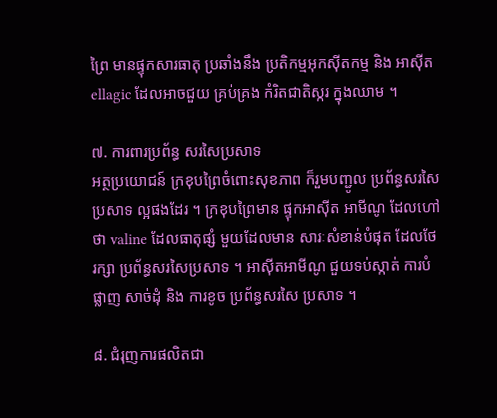ព្រៃ មានផ្ទុកសារធាតុ ប្រឆាំងនឹង ប្រតិកម្មអុកស៊ីតកម្ម និង អាស៊ីត ellagic ដែលអាចជួយ គ្រប់គ្រង កំរិតជាតិស្ករ ក្នុងឈាម ។

៧. ការពារប្រព័ន្ធ សរសៃប្រសាទ
អត្ថប្រយោជន៍ ក្រខុបព្រៃចំពោះសុខភាព ក៏រួមបញ្ជូល ប្រព័ន្ធសរសៃប្រសាទ ល្អផងដែរ ។ ក្រខុបព្រៃមាន ផ្ទុកអាស៊ីត អាមីណូ ដែលហៅថា valine ដែលធាតុផ្សំ មួយដែលមាន សារៈសំខាន់បំផុត ដែលថែរក្សា ប្រព័ន្ធសរសៃប្រសាទ ។ អាស៊ីតអាមីណូ ជួយទប់ស្កាត់ ការបំផ្លាញ សាច់ដុំ និង ការខូច ប្រព័ន្ធសរសៃ ប្រសាទ ។

៨. ជំរុញការផលិតជា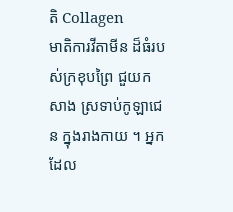តិ Collagen
មាតិការវីតាមីន ដ៏ធំរបស់ក្រខុបព្រៃ ជួយកសាង ស្រទាប់កូឡាជេន ក្នុងរាងកាយ ។ អ្នកដែល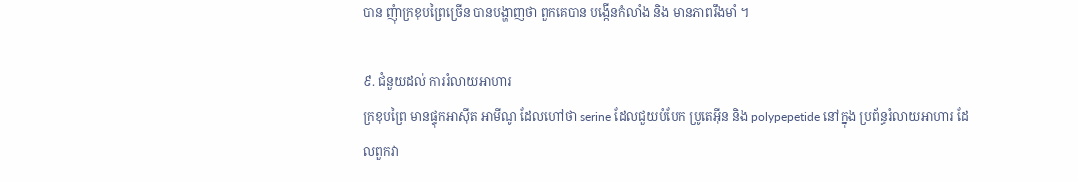បាន ញុំាក្រខុបព្រៃច្រើន បានបង្ហាញថា ពួកគេបាន បង្កើនកំលាំង និង មានភាពរឹងមាំ ។

៩. ជំនួយដល់ ការរំលាយអាហារ
ក្រខុបព្រៃ មានផ្ទុកអាស៊ីត អាមីណូ ដែលហៅថា serine ដែលជួយបំបែក ប្រូតេអ៊ីន និង polypepetide នៅក្នុង ប្រព័ន្ធរំលាយអាហារ ដែលពួកវា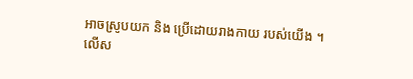អាចស្រូបយក និង ប្រើដោយរាងកាយ របស់យើង ។ លើស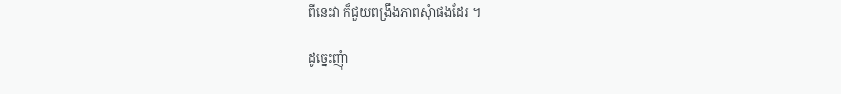ពីនេះវា ក៏ជួយពង្រឹងភាពសុំាផងដែរ ។

ដូច្នេះញុំា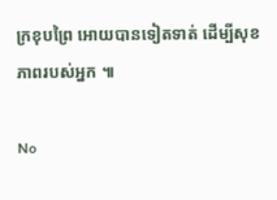ក្រខុបព្រៃ អោយបានទៀតទាត់ ដើម្បីសុខភាពរបស់អ្នក ៕

No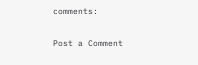comments:

Post a Comment